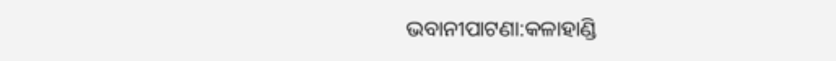ଭବାନୀପାଟଣା:କଳାହାଣ୍ଡି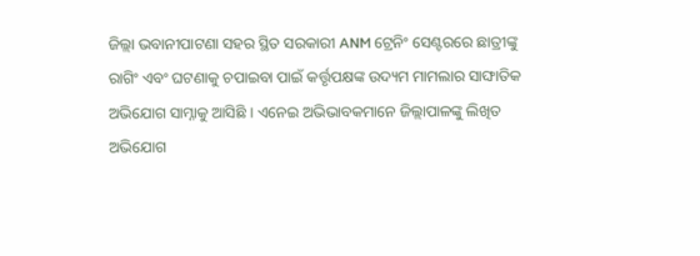ଜିଲ୍ଲା ଭବାନୀପାଟଣା ସହର ସ୍ଥିତ ସରକାରୀ ANM ଟ୍ରେନିଂ ସେଣ୍ଟରରେ ଛାତ୍ରୀଙ୍କୁ ରାଗିଂ ଏବଂ ଘଟଣାକୁ ଚପାଇବା ପାଇଁ କର୍ତ୍ତୃପକ୍ଷଙ୍କ ଉଦ୍ୟମ ମାମଲାର ସାଙ୍ଘାତିକ ଅଭିଯୋଗ ସାମ୍ନାକୁ ଆସିଛି । ଏନେଇ ଅଭିଭାବକମାନେ ଜିଲ୍ଲାପାଳଙ୍କୁ ଲିଖିତ ଅଭିଯୋଗ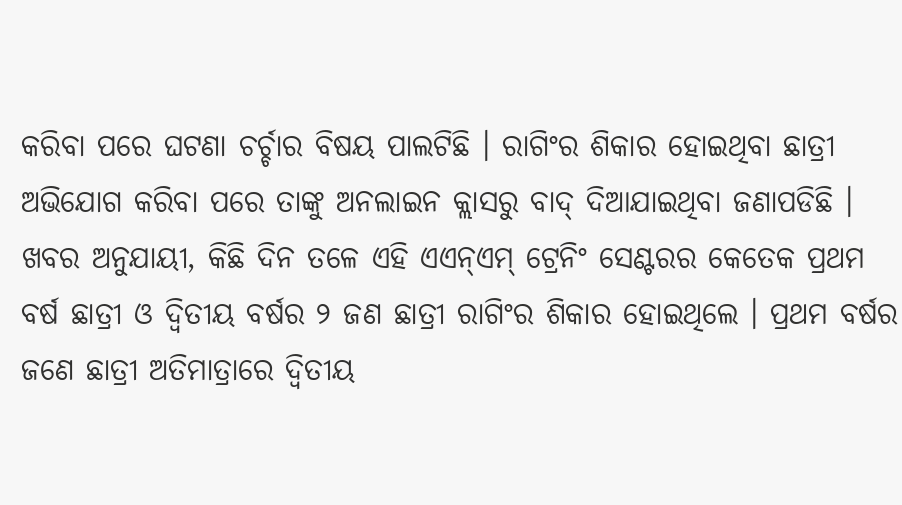କରିବା ପରେ ଘଟଣା ଚର୍ଚ୍ଚାର ବିଷୟ ପାଲଟିଛି । ରାଗିଂର ଶିକାର ହୋଇଥିବା ଛାତ୍ରୀ ଅଭିଯୋଗ କରିବା ପରେ ତାଙ୍କୁ ଅନଲାଇନ କ୍ଲାସରୁ ବାଦ୍ ଦିଆଯାଇଥିବା ଜଣାପଡିଛି ।
ଖବର ଅନୁଯାୟୀ, କିଛି ଦିନ ତଳେ ଏହି ଏଏନ୍ଏମ୍ ଟ୍ରେନିଂ ସେଣ୍ଟରର କେତେକ ପ୍ରଥମ ବର୍ଷ ଛାତ୍ରୀ ଓ ଦ୍ବିତୀୟ ବର୍ଷର ୨ ଜଣ ଛାତ୍ରୀ ରାଗିଂର ଶିକାର ହୋଇଥିଲେ । ପ୍ରଥମ ବର୍ଷର ଜଣେ ଛାତ୍ରୀ ଅତିମାତ୍ରାରେ ଦ୍ବିତୀୟ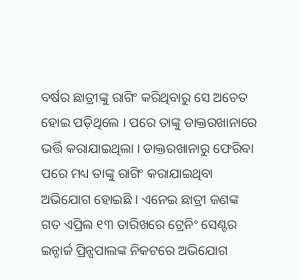ବର୍ଷର ଛାତ୍ରୀଙ୍କୁ ରାଗିଂ କରିଥିବାରୁ ସେ ଅଚେତ ହୋଇ ପଡ଼ିଥିଲେ । ପରେ ତାଙ୍କୁ ଡାକ୍ତରଖାନାରେ ଭର୍ତ୍ତି କରାଯାଇଥିଲା । ଡାକ୍ତରଖାନାରୁ ଫେରିବା ପରେ ମଧ୍ୟ ତାଙ୍କୁ ରାଗିଂ କରାଯାଇଥିବା ଅଭିଯୋଗ ହୋଇଛି । ଏନେଇ ଛାତ୍ରୀ ଜଣଙ୍କ ଗତ ଏପ୍ରିଲ ୧୩ ତାରିଖରେ ଟ୍ରେନିଂ ସେଣ୍ଟର ଇନ୍ଚାର୍ଜ ପ୍ରିନ୍ସପାଲଙ୍କ ନିକଟରେ ଅଭିଯୋଗ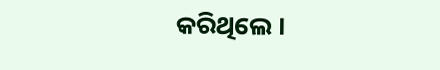କରିଥିଲେ ।